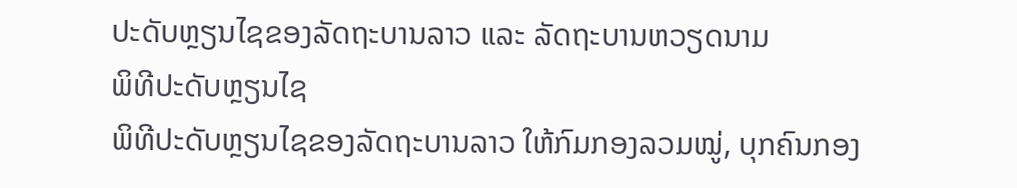ປະດັບຫຼຽນໄຊຂອງລັດຖະບານລາວ ແລະ ລັດຖະບານຫວຽດນາມ
ພິທີປະດັບຫຼຽນໄຊ
ພິທີປະດັບຫຼຽນໄຊຂອງລັດຖະບານລາວ ໃຫ້ກົມກອງລວມໝູ່, ບຸກຄົນກອງ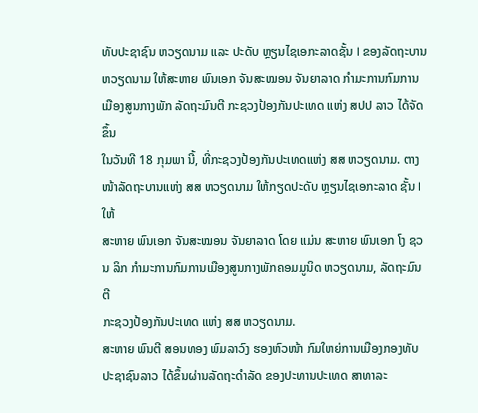ທັບປະຊາຊົນ ຫວຽດນາມ ແລະ ປະດັບ ຫຼຽນໄຊເອກະລາດຊັ້ນ I ຂອງລັດຖະບານ
ຫວຽດນາມ ໃຫ້ສະຫາຍ ພົນເອກ ຈັນສະໝອນ ຈັນຍາລາດ ກໍາມະການກົມການເມືອງສູນກາງພັກ ລັດຖະມົນຕີ ກະຊວງປ້ອງກັນປະເທດ ແຫ່ງ ສປປ ລາວ ໄດ້ຈັດຂຶ້ນ
ໃນວັນທີ 18 ກຸມພາ ນີ້, ທີ່ກະຊວງປ້ອງກັນປະເທດແຫ່ງ ສສ ຫວຽດນາມ. ຕາງໜ້າລັດຖະບານແຫ່ງ ສສ ຫວຽດນາມ ໃຫ້ກຽດປະດັບ ຫຼຽນໄຊເອກະລາດ ຊັ້ນ I ໃຫ້
ສະຫາຍ ພົນເອກ ຈັນສະໝອນ ຈັນຍາລາດ ໂດຍ ແມ່ນ ສະຫາຍ ພົນເອກ ໂງ ຊວນ ລິກ ກໍາມະການກົມການເມືອງສູນກາງພັກຄອມມູນິດ ຫວຽດນາມ, ລັດຖະມົນຕີ
ກະຊວງປ້ອງກັນປະເທດ ແຫ່ງ ສສ ຫວຽດນາມ.
ສະຫາຍ ພົນຕີ ສອນທອງ ພົມລາວົງ ຮອງຫົວໜ້າ ກົມໃຫຍ່ການເມືອງກອງທັບປະຊາຊົນລາວ ໄດ້ຂຶ້ນຜ່ານລັດຖະດໍາລັດ ຂອງປະທານປະເທດ ສາທາລະ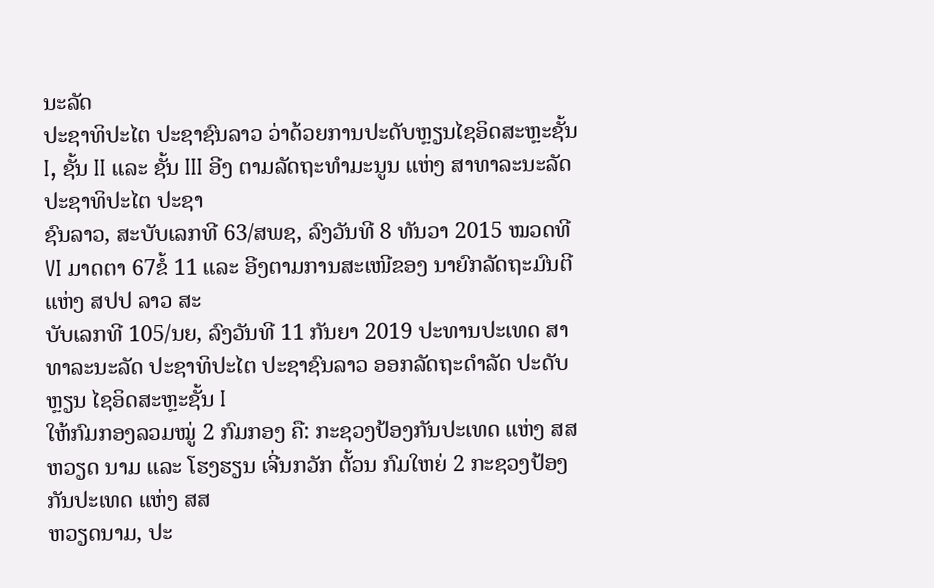ນະລັດ
ປະຊາທິປະໄຕ ປະຊາຊົນລາວ ວ່າດ້ວຍການປະດັບຫຼຽນໄຊອິດສະຫຼະຊັ້ນ I, ຊັ້ນ II ແລະ ຊັ້ນ III ອີງ ຕາມລັດຖະທໍາມະນູນ ແຫ່ງ ສາທາລະນະລັດ ປະຊາທິປະໄຕ ປະຊາ
ຊົນລາວ, ສະບັບເລກທີ 63/ສພຊ, ລົງວັນທີ 8 ທັນວາ 2015 ໝວດທີ VI ມາດຕາ 67ຂໍ້ 11 ແລະ ອີງຕາມການສະເໜີຂອງ ນາຍົກລັດຖະມົນຕີ ແຫ່ງ ສປປ ລາວ ສະ
ບັບເລກທີ 105/ນຍ, ລົງວັນທີ 11 ກັນຍາ 2019 ປະທານປະເທດ ສາທາລະນະລັດ ປະຊາທິປະໄຕ ປະຊາຊົນລາວ ອອກລັດຖະດໍາລັດ ປະດັບຫຼຽນ ໄຊອິດສະຫຼະຊັ້ນ I
ໃຫ້ກົມກອງລວມໝູ່ 2 ກົມກອງ ຄື: ກະຊວງປ້ອງກັນປະເທດ ແຫ່ງ ສສ ຫວຽດ ນາມ ແລະ ໂຮງຮຽນ ເຈີ່ນກວັກ ຕັ້ວນ ກົມໃຫຍ່ 2 ກະຊວງປ້ອງກັນປະເທດ ແຫ່ງ ສສ
ຫວຽດນາມ, ປະ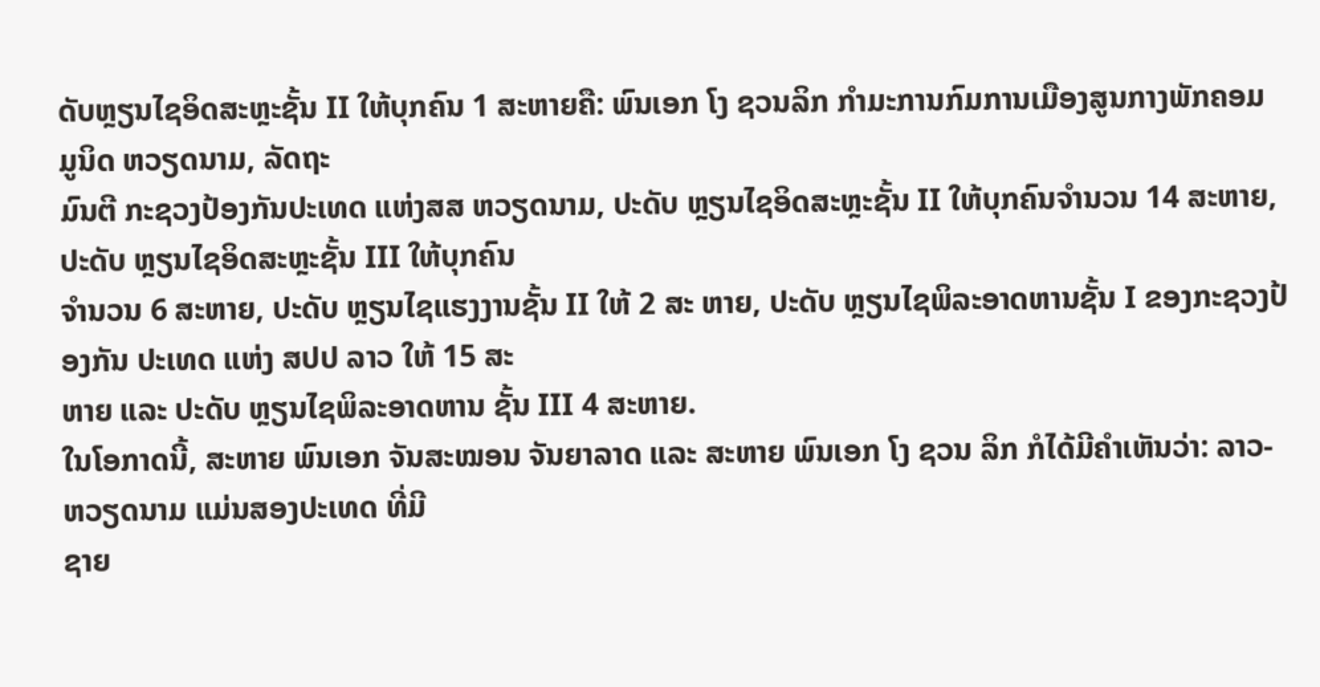ດັບຫຼຽນໄຊອິດສະຫຼະຊັ້ນ II ໃຫ້ບຸກຄົນ 1 ສະຫາຍຄື: ພົນເອກ ໂງ ຊວນລິກ ກໍາມະການກົມການເມືອງສູນກາງພັກຄອມ ມູນິດ ຫວຽດນາມ, ລັດຖະ
ມົນຕີ ກະຊວງປ້ອງກັນປະເທດ ແຫ່ງສສ ຫວຽດນາມ, ປະດັບ ຫຼຽນໄຊອິດສະຫຼະຊັ້ນ II ໃຫ້ບຸກຄົນຈຳນວນ 14 ສະຫາຍ, ປະດັບ ຫຼຽນໄຊອິດສະຫຼະຊັ້ນ III ໃຫ້ບຸກຄົນ
ຈໍານວນ 6 ສະຫາຍ, ປະດັບ ຫຼຽນໄຊແຮງງານຊັ້ນ II ໃຫ້ 2 ສະ ຫາຍ, ປະດັບ ຫຼຽນໄຊພິລະອາດຫານຊັ້ນ I ຂອງກະຊວງປ້ອງກັນ ປະເທດ ແຫ່ງ ສປປ ລາວ ໃຫ້ 15 ສະ
ຫາຍ ແລະ ປະດັບ ຫຼຽນໄຊພິລະອາດຫານ ຊັ້ນ III 4 ສະຫາຍ.
ໃນໂອກາດນີ້, ສະຫາຍ ພົນເອກ ຈັນສະໝອນ ຈັນຍາລາດ ແລະ ສະຫາຍ ພົນເອກ ໂງ ຊວນ ລິກ ກໍໄດ້ມີຄໍາເຫັນວ່າ: ລາວ-ຫວຽດນາມ ແມ່ນສອງປະເທດ ທີ່ມີ
ຊາຍ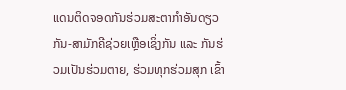ແດນຕິດຈອດກັນຮ່ວມສະຕາກຳອັນດຽວກັນ-ສາມັກຄີຊ່ວຍເຫຼືອເຊິ່ງກັນ ແລະ ກັນຮ່ວມເປັນຮ່ວມຕາຍ, ຮ່ວມທຸກຮ່ວມສຸກ ເຂົ້າ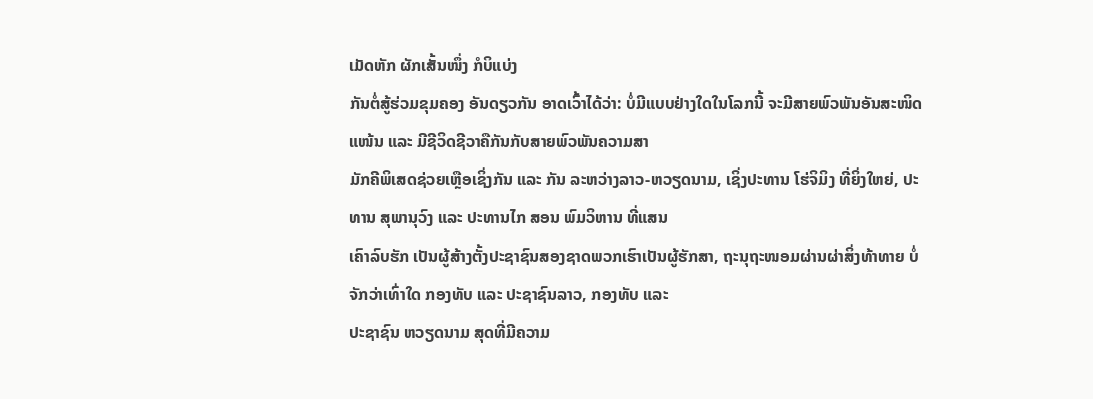ເມັດຫັກ ຜັກເສັ້ນໜຶ່ງ ກໍບິແບ່ງ
ກັນຕໍ່ສູ້ຮ່ວມຂຸມຄອງ ອັນດຽວກັນ ອາດເວົ້າໄດ້ວ່າ: ບໍ່ມີແບບຢ່າງໃດໃນໂລກນີ້ ຈະມີສາຍພົວພັນອັນສະໜິດແໜ້ນ ແລະ ມີຊີວິດຊີວາຄືກັນກັບສາຍພົວພັນຄວາມສາ
ມັກຄີພິເສດຊ່ວຍເຫຼືອເຊິ່ງກັນ ແລະ ກັນ ລະຫວ່າງລາວ-ຫວຽດນາມ, ເຊິ່ງປະທານ ໂຮ່ຈິມິງ ທີ່ຍິ່ງໃຫຍ່, ປະທານ ສຸພານຸວົງ ແລະ ປະທານໄກ ສອນ ພົມວິຫານ ທີ່ແສນ
ເຄົາລົບຮັກ ເປັນຜູ້ສ້າງຕັ້ງປະຊາຊົນສອງຊາດພວກເຮົາເປັນຜູ້ຮັກສາ, ຖະນຸຖະໜອມຜ່ານຜ່າສິ່ງທ້າທາຍ ບໍ່ຈັກວ່າເທົ່າໃດ ກອງທັບ ແລະ ປະຊາຊົນລາວ, ກອງທັບ ແລະ
ປະຊາຊົນ ຫວຽດນາມ ສຸດທີ່ມີຄວາມ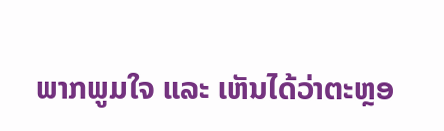ພາກພູມໃຈ ແລະ ເຫັນໄດ້ວ່າຕະຫຼອ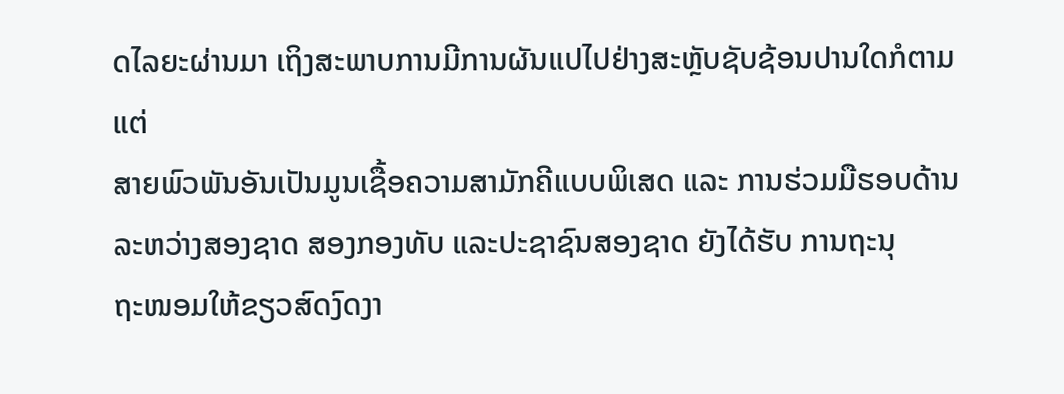ດໄລຍະຜ່ານມາ ເຖິງສະພາບການມີການຜັນແປໄປຢ່າງສະຫຼັບຊັບຊ້ອນປານໃດກໍຕາມແຕ່
ສາຍພົວພັນອັນເປັນມູນເຊື້ອຄວາມສາມັກຄີແບບພິເສດ ແລະ ການຮ່ວມມືຮອບດ້ານລະຫວ່າງສອງຊາດ ສອງກອງທັບ ແລະປະຊາຊົນສອງຊາດ ຍັງໄດ້ຮັບ ການຖະນຸ
ຖະໜອມໃຫ້ຂຽວສົດງົດງາ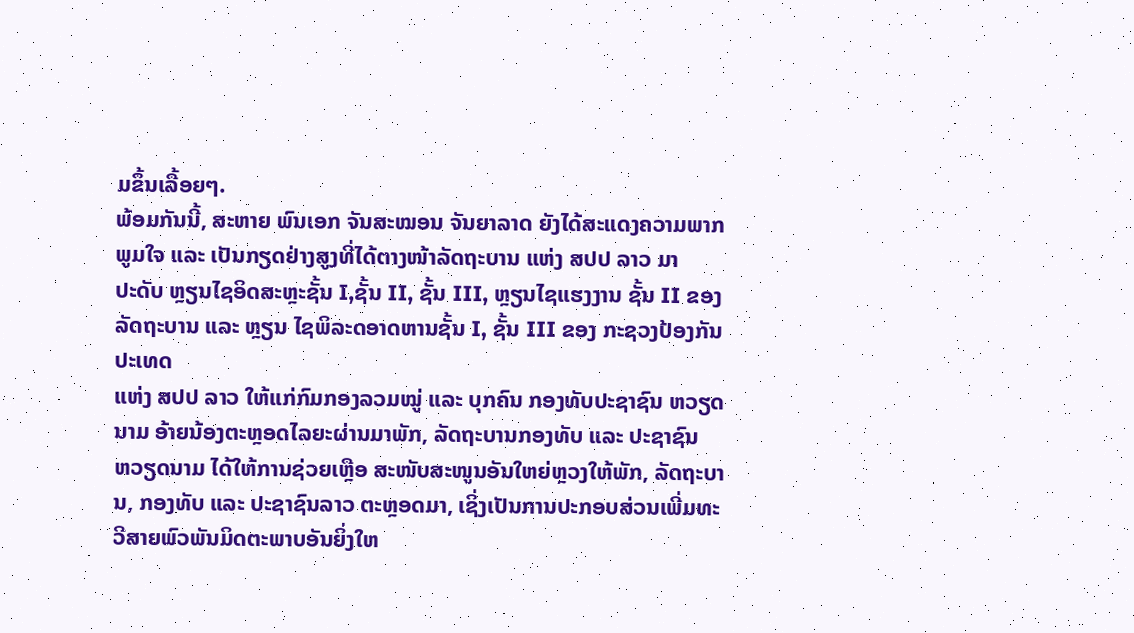ມຂຶ້ນເລື້ອຍໆ.
ພ້ອມກັນນີ້, ສະຫາຍ ພົນເອກ ຈັນສະໝອນ ຈັນຍາລາດ ຍັງໄດ້ສະແດງຄວາມພາກພູມໃຈ ແລະ ເປັນກຽດຢ່າງສູງທີ່ໄດ້ຕາງໜ້າລັດຖະບານ ແຫ່ງ ສປປ ລາວ ມາ
ປະດັບ ຫຼຽນໄຊອິດສະຫຼະຊັ້ນ I,ຊັ້ນ II, ຊັ້ນ III, ຫຼຽນໄຊແຮງງານ ຊັ້ນ II ຂອງລັດຖະບານ ແລະ ຫຼຽນ ໄຊພິລະດອາດຫານຊັ້ນ I, ຊັ້ນ III ຂອງ ກະຊວງປ້ອງກັນປະເທດ
ແຫ່ງ ສປປ ລາວ ໃຫ້ແກ່ກົມກອງລວມໝູ່ ແລະ ບຸກຄົນ ກອງທັບປະຊາຊົນ ຫວຽດນາມ ອ້າຍນ້ອງຕະຫຼອດໄລຍະຜ່ານມາພັກ, ລັດຖະບານກອງທັບ ແລະ ປະຊາຊົນ
ຫວຽດນາມ ໄດ້ໃຫ້ການຊ່ວຍເຫຼືອ ສະໜັບສະໜູນອັນໃຫຍ່ຫຼວງໃຫ້ພັກ, ລັດຖະບານ, ກອງທັບ ແລະ ປະຊາຊົນລາວ ຕະຫຼອດມາ, ເຊິ່ງເປັນການປະກອບສ່ວນເພີ່ມທະ
ວີສາຍພົວພັນມິດຕະພາບອັນຍິ່ງໃຫ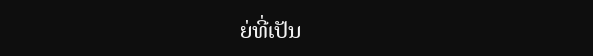ຍ່ທີ່ເປັນ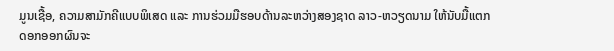ມູນເຊື້ອ, ຄວາມສາມັກຄີແບບພິເສດ ແລະ ການຮ່ວມມືຮອບດ້ານລະຫວ່າງສອງຊາດ ລາວ-ຫວຽດນາມ ໃຫ້ນັບມື້ແຕກ
ດອກອອກຜົນຈະ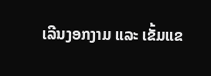ເລີນງອກງາມ ແລະ ເຂັ້ມແຂ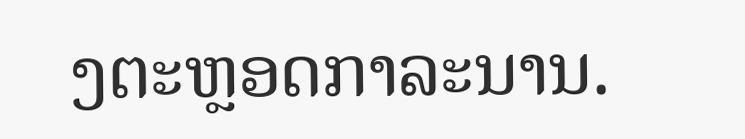ງຕະຫຼອດກາລະນານ.